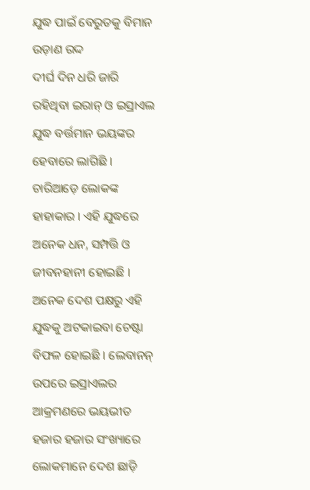ଯୁଦ୍ଧ ପାଇଁ ବେରୁତକୁ ବିମାନ ଉଡ଼ାଣ ରଦ୍ଦ
ଦୀର୍ଘ ଦିନ ଧରି ଜାରି ରହିଥିବା ଇରାନ୍ ଓ ଇସ୍ରାଏଲ ଯୁଦ୍ଧ ବର୍ତ୍ତମାନ ଭୟଙ୍କର ହେବାରେ ଲାଗିଛି । ଚାରିଆଡ଼େ ଲୋକଙ୍କ ହାହାକାର । ଏହି ଯୁଦ୍ଧରେ ଅନେକ ଧନ, ସମ୍ପତ୍ତି ଓ ଜୀବନହାନୀ ହୋଇଛି । ଅନେକ ଦେଶ ପକ୍ଷରୁ ଏହି ଯୁଦ୍ଧକୁ ଅଟକାଇବା ଚେଷ୍ଟା ବିଫଳ ହୋଇଛି । ଲେବାନନ୍ ଉପରେ ଇସ୍ରାଏଲର ଆକ୍ରମଣରେ ଭୟଭୀତ ହଜାର ହଜାର ସଂଖ୍ୟାରେ ଲୋକମାନେ ଦେଶ ଛାଡ଼ି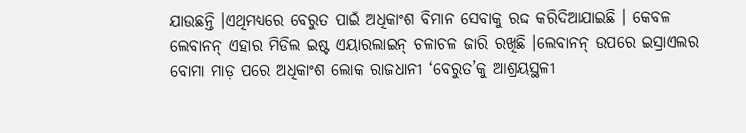ଯାଉଛନ୍ତି ।ଏଥିମଧ୍ୟରେ ବେରୁତ ପାଇଁ ଅଧିକାଂଶ ବିମାନ ସେବାକୁ ରଦ୍ଦ କରିଦିଆଯାଇଛି । କେବଳ ଲେବାନନ୍ ଏହାର ମିଡିଲ ଇଷ୍ଟ ଏୟାରଲାଇନ୍ ଚଳାଚଳ ଜାରି ରଖିଛି ।ଲେବାନନ୍ ଉପରେ ଇସ୍ରାଏଲର ବୋମା ମାଡ଼ ପରେ ଅଧିକାଂଶ ଲୋକ ରାଜଧାନୀ ‘ବେରୁତ’କୁ ଆଶ୍ରୟସ୍ଥଳୀ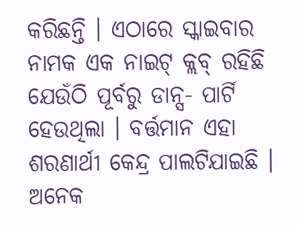କରିଛନ୍ତି । ଏଠାରେ ସ୍କାଇବାର ନାମକ ଏକ ନାଇଟ୍ କ୍ଲବ୍ ରହିଛି ଯେଉଁଠି ପୂର୍ବରୁ ଡାନ୍ସ- ପାର୍ଟି ହେଉଥିଲା । ବର୍ତ୍ତମାନ ଏହା ଶରଣାର୍ଥୀ କେନ୍ଦ୍ର ପାଲଟିଯାଇଛି । ଅନେକ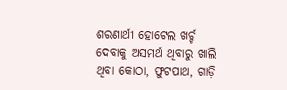ଶରଣାର୍ଥୀ ହୋଟେଲ ଖର୍ଚ୍ଚ ଦେବାକୁ ଅସମର୍ଥ ଥିବାରୁ ଖାଲି ଥିବା କୋଠା, ଫୁଟପାଥ, ଗାଡ଼ି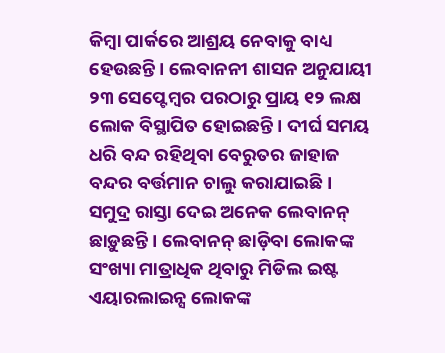କିମ୍ବା ପାର୍କରେ ଆଶ୍ରୟ ନେବାକୁ ବାଧ୍ୟ ହେଉଛନ୍ତି । ଲେବାନନୀ ଶାସନ ଅନୁଯାୟୀ ୨୩ ସେପ୍ଟେମ୍ବର ପରଠାରୁ ପ୍ରାୟ ୧୨ ଲକ୍ଷ ଲୋକ ବିସ୍ଥାପିତ ହୋଇଛନ୍ତି । ଦୀର୍ଘ ସମୟ ଧରି ବନ୍ଦ ରହିଥିବା ବେରୁତର ଜାହାଜ ବନ୍ଦର ବର୍ତ୍ତମାନ ଚାଲୁ କରାଯାଇଛି । ସମୁଦ୍ର ରାସ୍ତା ଦେଇ ଅନେକ ଲେବାନନ୍ ଛାଡ଼ୁଛନ୍ତି । ଲେବାନନ୍ ଛାଡ଼ିବା ଲୋକଙ୍କ ସଂଖ୍ୟା ମାତ୍ରାଧିକ ଥିବାରୁ ମିଡିଲ ଇଷ୍ଟ ଏୟାରଲାଇନ୍ସ ଲୋକଙ୍କ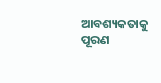ଆବଶ୍ୟକତାକୁ ପୂରଣ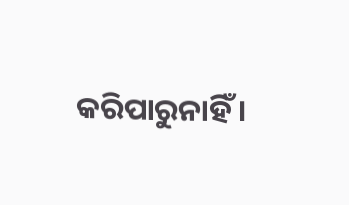କରିପାରୁନାହିଁ ।